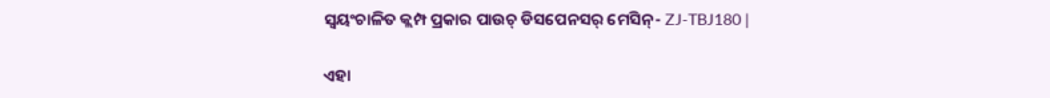ସ୍ୱୟଂଚାଳିତ କ୍ଲମ୍ପ ପ୍ରକାର ପାଉଚ୍ ଡିସପେନସର୍ ମେସିନ୍- ZJ-TBJ180 |

ଏହା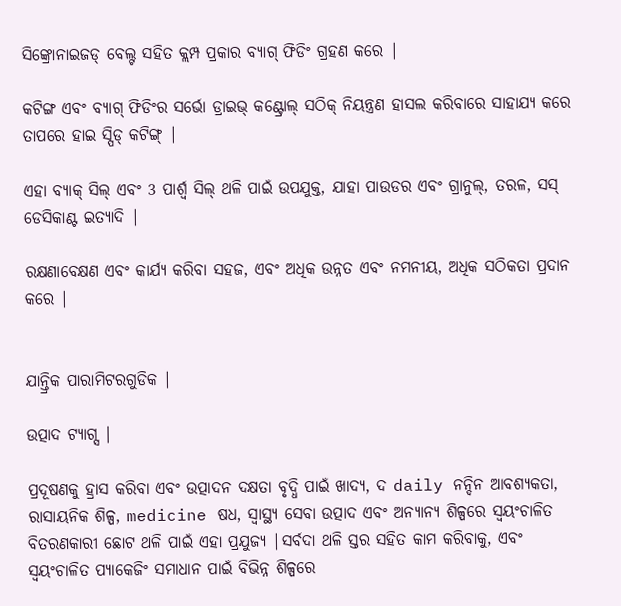ସିଙ୍କ୍ରୋନାଇଜଡ୍ ବେଲ୍ଟ ସହିତ କ୍ଲମ୍ପ ପ୍ରକାର ବ୍ୟାଗ୍ ଫିଡିଂ ଗ୍ରହଣ କରେ |

କଟିଙ୍ଗ ଏବଂ ବ୍ୟାଗ୍ ଫିଡିଂର ସର୍ଭୋ ଡ୍ରାଇଭ୍ କଣ୍ଟ୍ରୋଲ୍ ସଠିକ୍ ନିୟନ୍ତ୍ରଣ ହାସଲ କରିବାରେ ସାହାଯ୍ୟ କରେ ତାପରେ ହାଇ ସ୍ପିଡ୍ କଟିଙ୍ଗ୍ |

ଏହା ବ୍ୟାକ୍ ସିଲ୍ ଏବଂ 3 ପାର୍ଶ୍ୱ ସିଲ୍ ଥଳି ପାଇଁ ଉପଯୁକ୍ତ, ଯାହା ପାଉଡର ଏବଂ ଗ୍ରାନୁଲ୍, ତରଳ, ସସ୍ ଡେସିକାଣ୍ଟ ଇତ୍ୟାଦି |

ରକ୍ଷଣାବେକ୍ଷଣ ଏବଂ କାର୍ଯ୍ୟ କରିବା ସହଜ, ଏବଂ ଅଧିକ ଉନ୍ନତ ଏବଂ ନମନୀୟ, ଅଧିକ ସଠିକତା ପ୍ରଦାନ କରେ |


ଯାନ୍ତ୍ରିକ ପାରାମିଟରଗୁଡିକ |

ଉତ୍ପାଦ ଟ୍ୟାଗ୍ସ |

ପ୍ରଦୂଷଣକୁ ହ୍ରାସ କରିବା ଏବଂ ଉତ୍ପାଦନ ଦକ୍ଷତା ବୃଦ୍ଧି ପାଇଁ ଖାଦ୍ୟ, ଦ daily ନନ୍ଦିନ ଆବଶ୍ୟକତା, ରାସାୟନିକ ଶିଳ୍ପ, medicine ଷଧ, ସ୍ୱାସ୍ଥ୍ୟ ସେବା ଉତ୍ପାଦ ଏବଂ ଅନ୍ୟାନ୍ୟ ଶିଳ୍ପରେ ସ୍ୱୟଂଚାଳିତ ବିତରଣକାରୀ ଛୋଟ ଥଳି ପାଇଁ ଏହା ପ୍ରଯୁଜ୍ୟ |ସର୍ବଦା ଥଳି ସ୍ତର ସହିତ କାମ କରିବାକୁ, ଏବଂ ସ୍ୱୟଂଚାଳିତ ପ୍ୟାକେଜିଂ ସମାଧାନ ପାଇଁ ବିଭିନ୍ନ ଶିଳ୍ପରେ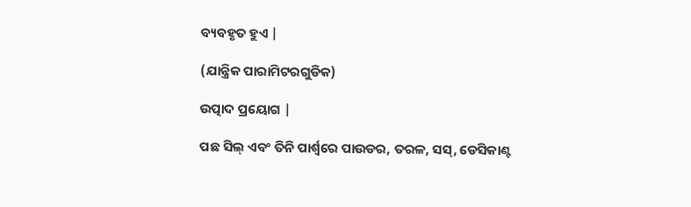ବ୍ୟବହୃତ ହୁଏ |

(ଯାନ୍ତ୍ରିକ ପାରାମିଟରଗୁଡିକ)

ଉତ୍ପାଦ ପ୍ରୟୋଗ |

ପଛ ସିଲ୍ ଏବଂ ତିନି ପାର୍ଶ୍ୱରେ ପାଉଡର, ତରଳ, ସସ୍, ଡେସିକାଣ୍ଟ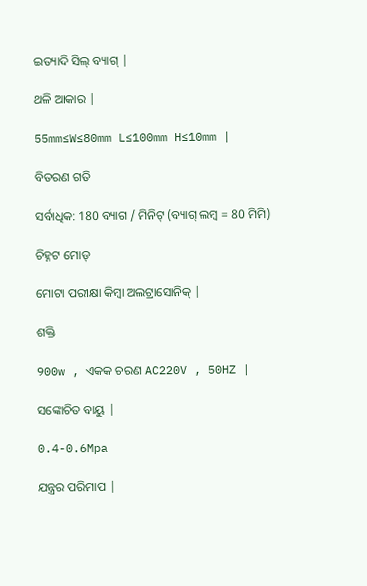ଇତ୍ୟାଦି ସିଲ୍ ବ୍ୟାଗ୍ |

ଥଳି ଆକାର |

55mm≤W≤80mm L≤100mm H≤10mm |

ବିତରଣ ଗତି

ସର୍ବାଧିକ: 180 ବ୍ୟାଗ / ମିନିଟ୍ (ବ୍ୟାଗ୍ ଲମ୍ବ = 80 ମିମି)

ଚିହ୍ନଟ ମୋଡ୍

ମୋଟା ପରୀକ୍ଷା କିମ୍ବା ଅଲଟ୍ରାସୋନିକ୍ |

ଶକ୍ତି

900w , ଏକକ ଚରଣ AC220V , 50HZ |

ସଙ୍କୋଚିତ ବାୟୁ |

0.4-0.6Mpa

ଯନ୍ତ୍ରର ପରିମାପ |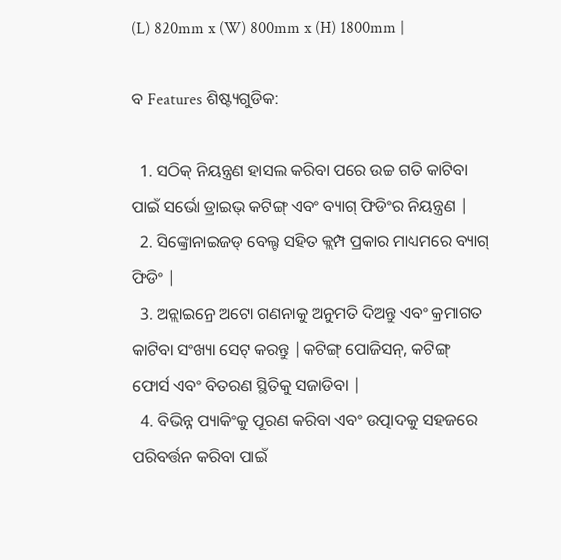(L) 820mm x (W) 800mm x (H) 1800mm |

ବ Features ଶିଷ୍ଟ୍ୟଗୁଡିକ:

  1. ସଠିକ୍ ନିୟନ୍ତ୍ରଣ ହାସଲ କରିବା ପରେ ଉଚ୍ଚ ଗତି କାଟିବା ପାଇଁ ସର୍ଭୋ ଡ୍ରାଇଭ୍ କଟିଙ୍ଗ୍ ଏବଂ ବ୍ୟାଗ୍ ଫିଡିଂର ନିୟନ୍ତ୍ରଣ |
  2. ସିଙ୍କ୍ରୋନାଇଜଡ୍ ବେଲ୍ଟ ସହିତ କ୍ଲମ୍ପ ପ୍ରକାର ମାଧ୍ୟମରେ ବ୍ୟାଗ୍ ଫିଡିଂ |
  3. ଅନ୍ଲାଇନ୍ରେ ଅଟୋ ଗଣନାକୁ ଅନୁମତି ଦିଅନ୍ତୁ ଏବଂ କ୍ରମାଗତ କାଟିବା ସଂଖ୍ୟା ସେଟ୍ କରନ୍ତୁ |କଟିଙ୍ଗ୍ ପୋଜିସନ୍, କଟିଙ୍ଗ୍ ଫୋର୍ସ ଏବଂ ବିତରଣ ସ୍ଥିତିକୁ ସଜାଡିବା |
  4. ବିଭିନ୍ନ ପ୍ୟାକିଂକୁ ପୂରଣ କରିବା ଏବଂ ଉତ୍ପାଦକୁ ସହଜରେ ପରିବର୍ତ୍ତନ କରିବା ପାଇଁ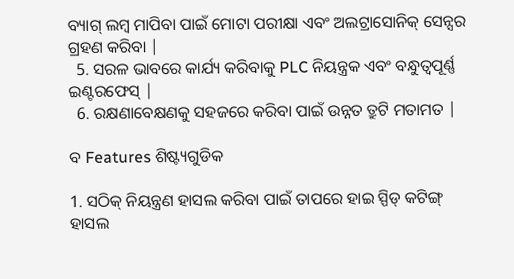ବ୍ୟାଗ୍ ଲମ୍ବ ମାପିବା ପାଇଁ ମୋଟା ପରୀକ୍ଷା ଏବଂ ଅଲଟ୍ରାସୋନିକ୍ ସେନ୍ସର ଗ୍ରହଣ କରିବା |
  5. ସରଳ ଭାବରେ କାର୍ଯ୍ୟ କରିବାକୁ PLC ନିୟନ୍ତ୍ରକ ଏବଂ ବନ୍ଧୁତ୍ୱପୂର୍ଣ୍ଣ ଇଣ୍ଟରଫେସ୍ |
  6. ରକ୍ଷଣାବେକ୍ଷଣକୁ ସହଜରେ କରିବା ପାଇଁ ଉନ୍ନତ ତ୍ରୁଟି ମତାମତ |

ବ Features ଶିଷ୍ଟ୍ୟଗୁଡିକ

1. ସଠିକ୍ ନିୟନ୍ତ୍ରଣ ହାସଲ କରିବା ପାଇଁ ତାପରେ ହାଇ ସ୍ପିଡ୍ କଟିଙ୍ଗ୍ ହାସଲ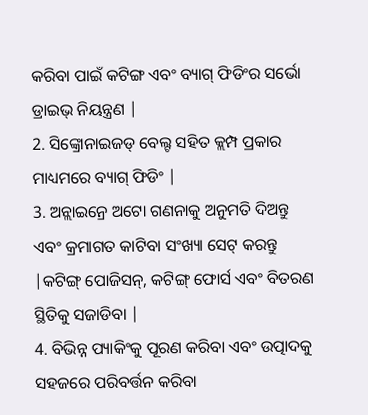କରିବା ପାଇଁ କଟିଙ୍ଗ ଏବଂ ବ୍ୟାଗ୍ ଫିଡିଂର ସର୍ଭୋ ଡ୍ରାଇଭ୍ ନିୟନ୍ତ୍ରଣ |
2. ସିଙ୍କ୍ରୋନାଇଜଡ୍ ବେଲ୍ଟ ସହିତ କ୍ଲମ୍ପ ପ୍ରକାର ମାଧ୍ୟମରେ ବ୍ୟାଗ୍ ଫିଡିଂ |
3. ଅନ୍ଲାଇନ୍ରେ ଅଟୋ ଗଣନାକୁ ଅନୁମତି ଦିଅନ୍ତୁ ଏବଂ କ୍ରମାଗତ କାଟିବା ସଂଖ୍ୟା ସେଟ୍ କରନ୍ତୁ |କଟିଙ୍ଗ୍ ପୋଜିସନ୍, କଟିଙ୍ଗ୍ ଫୋର୍ସ ଏବଂ ବିତରଣ ସ୍ଥିତିକୁ ସଜାଡିବା |
4. ବିଭିନ୍ନ ପ୍ୟାକିଂକୁ ପୂରଣ କରିବା ଏବଂ ଉତ୍ପାଦକୁ ସହଜରେ ପରିବର୍ତ୍ତନ କରିବା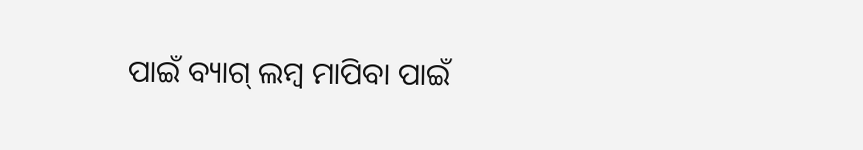ପାଇଁ ବ୍ୟାଗ୍ ଲମ୍ବ ମାପିବା ପାଇଁ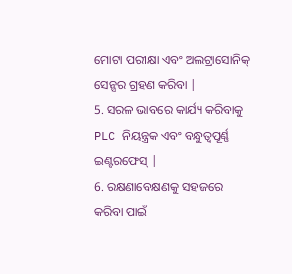ମୋଟା ପରୀକ୍ଷା ଏବଂ ଅଲଟ୍ରାସୋନିକ୍ ସେନ୍ସର ଗ୍ରହଣ କରିବା |
5. ସରଳ ଭାବରେ କାର୍ଯ୍ୟ କରିବାକୁ PLC ନିୟନ୍ତ୍ରକ ଏବଂ ବନ୍ଧୁତ୍ୱପୂର୍ଣ୍ଣ ଇଣ୍ଟରଫେସ୍ |
6. ରକ୍ଷଣାବେକ୍ଷଣକୁ ସହଜରେ କରିବା ପାଇଁ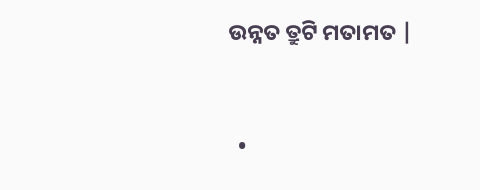ଉନ୍ନତ ତ୍ରୁଟି ମତାମତ |


  •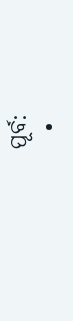ପୂର୍ବ:
  •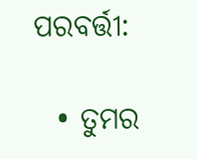ପରବର୍ତ୍ତୀ:

  • ତୁମର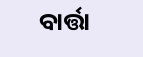ବାର୍ତ୍ତା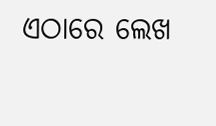ଏଠାରେ ଲେଖ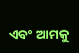ଏବଂ ଆମକୁ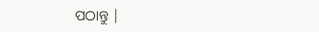ପଠାନ୍ତୁ |